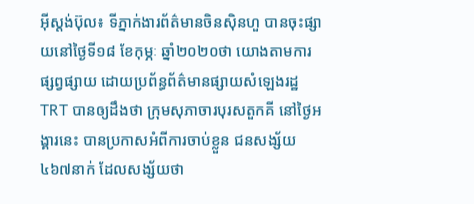អ៊ីស្តង់ប៊ុល៖ ទីភ្នាក់ងារព័ត៌មានចិនស៊ិនហួ បានចុះផ្សាយនៅថ្ងៃទី១៨ ខែកុម្ភៈ ឆ្នាំ២០២០ថា យោងតាមការផ្សព្វផ្សាយ ដោយប្រព័ន្ធព័ត៌មានផ្សាយសំឡេងរដ្ឋ TRT បានឲ្យដឹងថា ក្រុមសុភាចារបុរសតួកគី នៅថ្ងៃអង្គារនេះ បានប្រកាសអំពីការចាប់ខ្លួន ជនសង្ស័យ ៤៦៧នាក់ ដែលសង្ស័យថា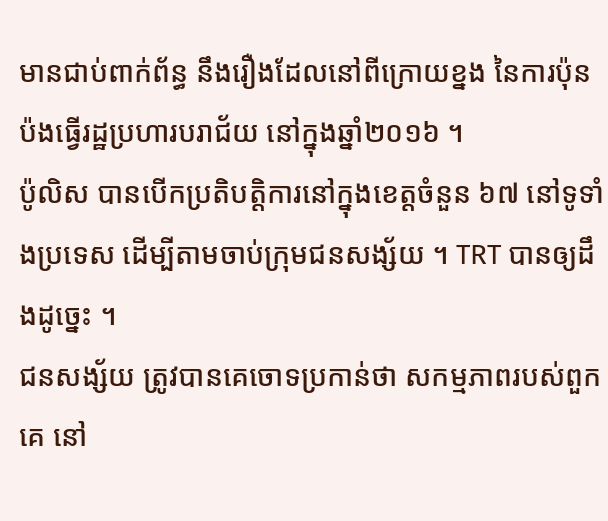មានជាប់ពាក់ព័ន្ធ នឹងរឿងដែលនៅពីក្រោយខ្នង នៃការប៉ុនប៉ងធ្វើរដ្ឋប្រហារបរាជ័យ នៅក្នុងឆ្នាំ២០១៦ ។
ប៉ូលិស បានបើកប្រតិបត្តិការនៅក្នុងខេត្តចំនួន ៦៧ នៅទូទាំងប្រទេស ដើម្បីតាមចាប់ក្រុមជនសង្ស័យ ។ TRT បានឲ្យដឹងដូច្នេះ ។
ជនសង្ស័យ ត្រូវបានគេចោទប្រកាន់ថា សកម្មភាពរបស់ពួកគេ នៅ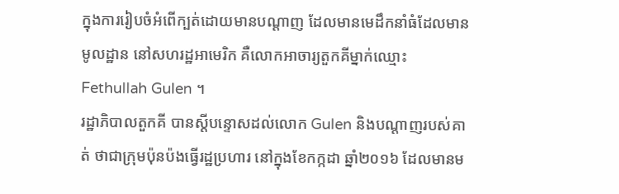ក្នុងការរៀបចំអំពើក្បត់ដោយមានបណ្តាញ ដែលមានមេដឹកនាំធំដែលមានមូលដ្ឋាន នៅសហរដ្ឋអាមេរិក គឺលោកអាចារ្យតួកគីម្នាក់ឈ្មោះ Fethullah Gulen ។
រដ្ឋាភិបាលតួកគី បានស្តីបន្ទោសដល់លោក Gulen និងបណ្តាញរបស់គាត់ ថាជាក្រុមប៉ុនប៉ងធ្វើរដ្ឋប្រហារ នៅក្នុងខែកក្កដា ឆ្នាំ២០១៦ ដែលមានម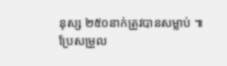នុស្ស ២៥០នាក់ត្រូវបានសម្លាប់ ៕
ប្រែសម្រួល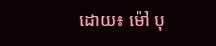ដោយ៖ ម៉ៅ បុ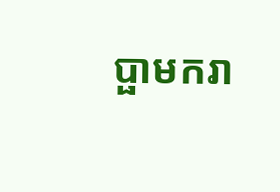ប្ផាមករា